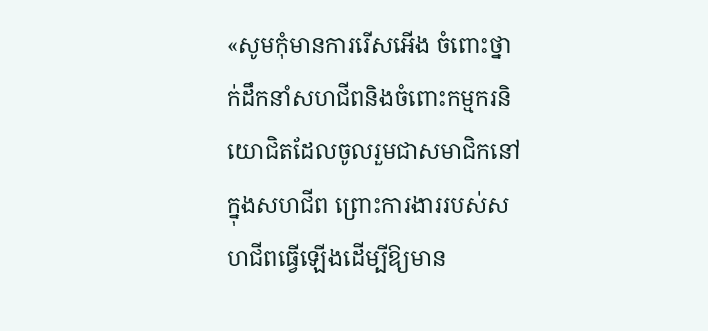«សូមកុំមានការរើសអើង ចំពោះថ្នាក់ដឹកនាំសហជីពនិងចំពោះកម្មករនិយោជិតដែលចូលរួមជាសមាជិកនៅក្នុងសហជីព ព្រោះការងាររបស់សហជីពធ្វើឡើងដើម្បីឱ្យមាន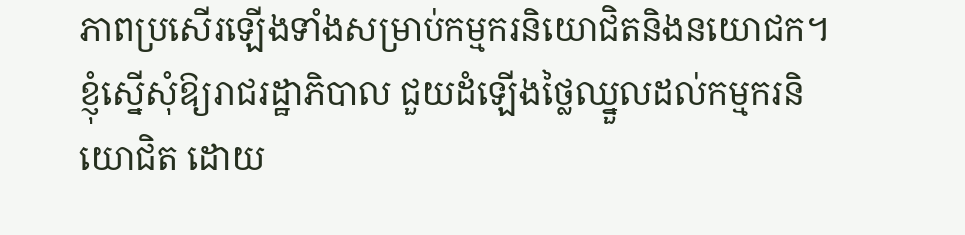ភាពប្រសើរឡើងទាំងសម្រាប់កម្មករនិយោជិតនិងនយោជក។ ខ្ញុំស្នើសុំឱ្យរាជរដ្ឋាភិបាល ជួយដំឡើងថ្លៃឈ្នួលដល់កម្មករនិយោជិត ដោយ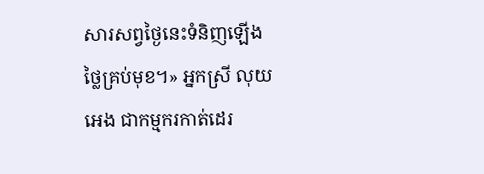សារសព្វថ្ងៃនេះទំនិញឡើងថ្លៃគ្រប់មុខ។» អ្នកស្រី លុយ អេង ជាកម្មករកាត់ដេរ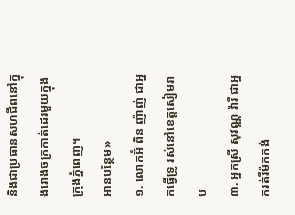និងជាប្រធានសហជីពនៅក្នុងរោងចក្រកាត់ដេរមួយក្នុងក្រុងភ្នំពេញ។
អានបន្ថែម»
១. លោកអ៊ំ ពិន ញ៉ាញ់ ជាអ្នកធ្វើទ្រូ រស់នៅខេត្តសៀមរាប
៣. អ្នកស្រី សុវណ្ណ វ៉ារី ជាអ្នករត់រឺម៉កកង់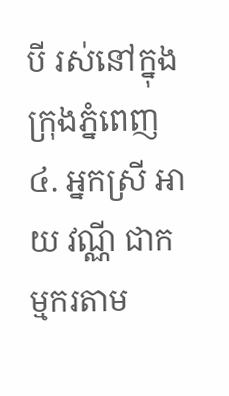បី រស់នៅក្នុងក្រុងភ្នំពេញ
៤. អ្នកស្រី អាយ វណ្ណី ជាកម្មករតាម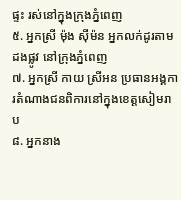ផ្ទះ រស់នៅក្នុងក្រុងភ្នំពេញ
៥. អ្នកស្រី ម៉ុង ស៊ីម៉ន អ្នកលក់ដូរតាមដងផ្លូវ នៅក្រុងភ្នំពេញ
៧. អ្នកស្រី កាយ ស្រីអន ប្រធានអង្គការតំណាងជនពិការនៅក្នុងខេត្តសៀមរាប
៨. អ្នកនាង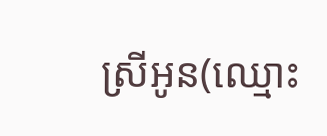ស្រីអូន(ឈ្មោះ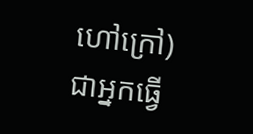ហៅក្រៅ) ជាអ្នកធ្វើ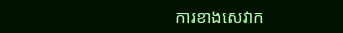ការខាងសេវាក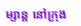ម្សាន្ត នៅក្រុង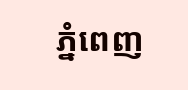ភ្នំពេញ